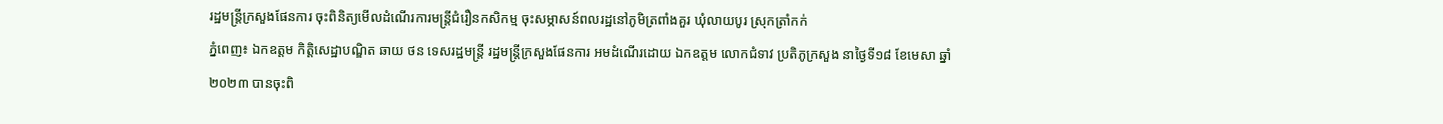រដ្ឋមន្រ្តីក្រសួងផែនការ ចុះពិនិត្យមើលដំណើរការមន្រ្តីជំរឿនកសិកម្ម ចុះសម្ភាសន៍ពលរដ្ឋនៅភូមិត្រពាំងគួរ ឃុំលាយបូរ ស្រុកត្រាំកក់
ភ្នំពេញ៖ ឯកឧត្តម កិត្តិសេដ្ឋាបណ្ឌិត ឆាយ ថន ទេសរដ្ឋមន្ត្រី រដ្ឋមន្ត្រីក្រសួងផែនការ អមដំណើរដោយ ឯកឧត្តម លោកជំទាវ ប្រតិភូក្រសួង នាថ្ងៃទី១៨ ខែមេសា ឆ្នាំ២០២៣ បានចុះពិ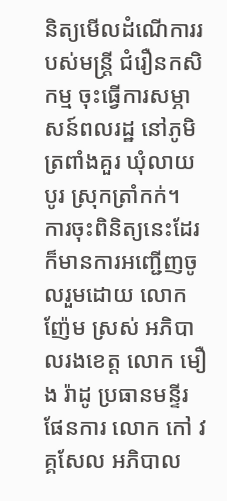និត្យមើលដំណើការរបស់មន្រ្តី ជំរឿនកសិកម្ម ចុះធ្វើការសម្ភាសន៍ពលរដ្ឋ នៅភូមិត្រពាំងគួរ ឃុំលាយបូរ ស្រុកត្រាំកក់។
ការចុះពិនិត្យនេះដែរ ក៏មានការអញ្ជើញចូលរួមដោយ លោក ញ៉ែម ស្រស់ អភិបាលរងខេត្ត លោក មឿង រ៉ាដូ ប្រធានមន្ទីរផែនការ លោក កៅ វគ្គសែល អភិបាល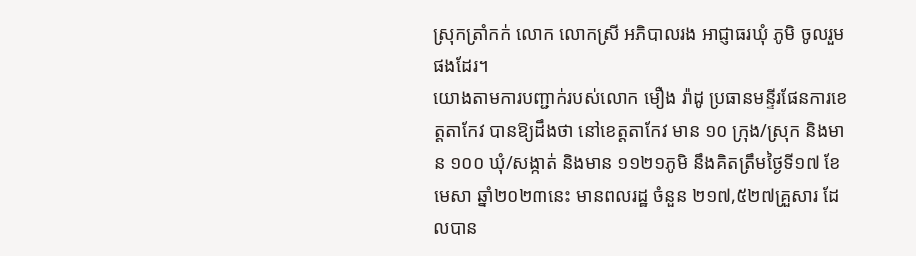ស្រុកត្រាំកក់ លោក លោកស្រី អភិបាលរង អាជ្ញាធរឃុំ ភូមិ ចូលរួមផងដែរ។
យោងតាមការបញ្ជាក់របស់លោក មឿង រ៉ាដូ ប្រធានមន្ទីរផែនការខេត្តតាកែវ បានឱ្យដឹងថា នៅខេត្តតាកែវ មាន ១០ ក្រុង/ស្រុក និងមាន ១០០ ឃុំ/សង្កាត់ និងមាន ១១២១ភូមិ នឹងគិតត្រឹមថ្ងៃទី១៧ ខែមេសា ឆ្នាំ២០២៣នេះ មានពលរដ្ឋ ចំនួន ២១៧,៥២៧គ្រួសារ ដែលបាន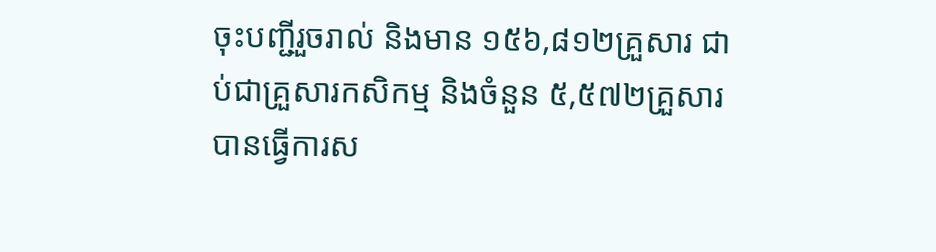ចុះបញ្ជីរួចរាល់ និងមាន ១៥៦,៨១២គ្រួសារ ជាប់ជាគ្រួសារកសិកម្ម និងចំនួន ៥,៥៧២គ្រួសារ បានធ្វើការស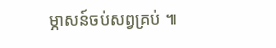ម្ភាសន៍ចប់សព្វគ្រប់ ៕